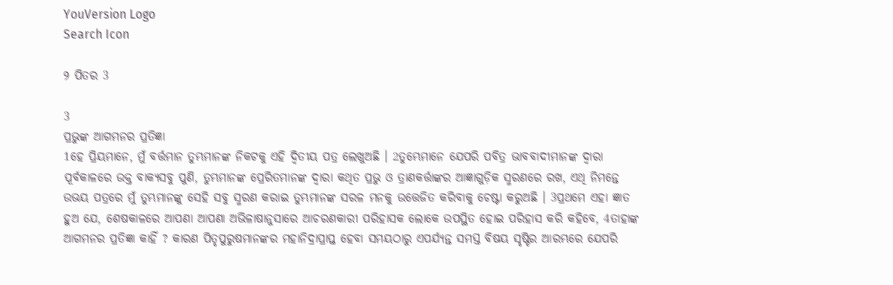YouVersion Logo
Search Icon

୨ ପିତର 3

3
ପ୍ରଭୁଙ୍କ ଆଗମନର ପ୍ରତିଜ୍ଞା
1ହେ ପ୍ରିୟମାନେ, ମୁଁ ବର୍ତ୍ତମାନ ତୁମ୍ଭମାନଙ୍କ ନିକଟକୁ ଏହି ଦ୍ୱିତୀୟ ପତ୍ର ଲେଖୁଅଛି । 2ତୁମ୍ଭେମାନେ ଯେପରି ପବିତ୍ର ଭାବବାଦୀମାନଙ୍କ ଦ୍ୱାରା ପୂର୍ବକାଳରେ ଉକ୍ତ ବାକ୍ୟସବୁ ପୁଣି, ତୁମ୍ଭମାନଙ୍କ ପ୍ରେରିତମାନଙ୍କ ଦ୍ୱାରା କଥିତ ପ୍ରଭୁ ଓ ତ୍ରାଣକର୍ତ୍ତାଙ୍କର ଆଜ୍ଞାଗୁଡ଼ିକ ସ୍ମରଣରେ ରଖ, ଏଥି ନିମନ୍ତେ ଉଭୟ ପତ୍ରରେ ମୁଁ ତୁମ୍ଭମାନଙ୍କୁ ସେହି ସବୁ ସ୍ମରଣ କରାଇ ତୁମ୍ଭମାନଙ୍କ ସରଳ ମନକୁ ଉତ୍ତେଜିତ କରିବାକୁ ଚେଷ୍ଟା କରୁଅଛି । 3ପ୍ରଥମେ ଏହା ଜ୍ଞାତ ହୁଅ ଯେ, ଶେଷକାଳରେ ଆପଣା ଆପଣା ଅଭିଳାଷାନୁସାରେ ଆଚରଣକାରୀ ପରିହାସକ ଲୋକେ ଉପସ୍ଥିତ ହୋଇ ପରିହାସ କରି କହିବେ, 4ତାହାଙ୍କ ଆଗମନର ପ୍ରତିଜ୍ଞା କାହିଁ ? କାରଣ ପିତୃପୁରୁଷମାନଙ୍କର ମହାନିଦ୍ରାପ୍ରାପ୍ତ ହେବା ସମୟଠାରୁ ଏପର୍ଯ୍ୟନ୍ତ ସମସ୍ତ ବିଷୟ ସୃଷ୍ଟିର ଆରମ୍ଭରେ ଯେପରି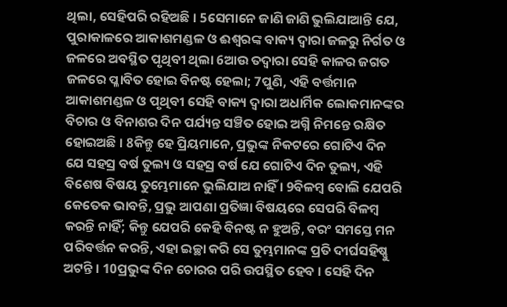ଥିଲା, ସେହିପରି ରହିଅଛି । 5ସେମାନେ ଜାଣି ଜାଣି ଭୁଲିଯାଆନ୍ତି ଯେ, ପୁରାକାଳରେ ଆକାଶମଣ୍ଡଳ ଓ ଈଶ୍ୱରଙ୍କ ବାକ୍ୟ ଦ୍ୱାରା ଜଳରୁ ନିର୍ଗତ ଓ ଜଳରେ ଅବସ୍ଥିତ ପୃଥିବୀ ଥିଲା 6ଆଉ ତଦ୍ୱାରା ସେହି କାଳର ଜଗତ ଜଳରେ ପ୍ଳାବିତ ହୋଇ ବିନଷ୍ଟ ହେଲା; 7ପୁଣି, ଏହି ବର୍ତ୍ତମାନ ଆକାଶମଣ୍ଡଳ ଓ ପୃଥିବୀ ସେହି ବାକ୍ୟ ଦ୍ୱାରା ଅଧାର୍ମିକ ଲୋକମାନଙ୍କର ବିଚାର ଓ ବିନାଶର ଦିନ ପର୍ଯ୍ୟନ୍ତ ସଞ୍ଚିତ ହୋଇ ଅଗ୍ନି ନିମନ୍ତେ ରକ୍ଷିତ ହୋଇଅଛି । 8କିନ୍ତୁ ହେ ପ୍ରିୟମାନେ, ପ୍ରଭୁଙ୍କ ନିକଟରେ ଗୋଟିଏ ଦିନ ଯେ ସହସ୍ର ବର୍ଷ ତୁଲ୍ୟ ଓ ସହସ୍ର ବର୍ଷ ଯେ ଗୋଟିଏ ଦିନ ତୁଲ୍ୟ, ଏହି ବିଶେଷ ବିଷୟ ତୁମ୍ଭେମାନେ ଭୁଲିଯାଅ ନାହିଁ । 9ବିଳମ୍ବ ବୋଲି ଯେପରି କେତେକ ଭାବନ୍ତି, ପ୍ରଭୁ ଆପଣା ପ୍ରତିଜ୍ଞା ବିଷୟରେ ସେପରି ବିଳମ୍ବ କରନ୍ତି ନାହିଁ; କିନ୍ତୁ ଯେପରି କେହି ବିନଷ୍ଟ ନ ହୁଅନ୍ତି, ବରଂ ସମସ୍ତେ ମନ ପରିବର୍ତ୍ତନ କରନ୍ତି, ଏହା ଇଚ୍ଛା କରି ସେ ତୁମ୍ଭମାନଙ୍କ ପ୍ରତି ଦୀର୍ଘସହିଷ୍ଣୁ ଅଟନ୍ତି । 10ପ୍ରଭୁଙ୍କ ଦିନ ଚୋରର ପରି ଉପସ୍ଥିତ ହେବ । ସେହି ଦିନ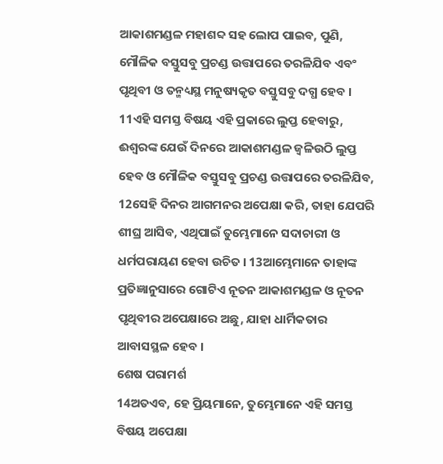ଆକାଶମଣ୍ଡଳ ମହାଶବ୍ଦ ସହ ଲୋପ ପାଇବ, ପୁଣି, ମୌଳିକ ବସ୍ତୁସବୁ ପ୍ରଚଣ୍ଡ ଉତ୍ତାପରେ ତରଳିଯିବ ଏବଂ ପୃଥିବୀ ଓ ତନ୍ମଧ୍ୟସ୍ଥ ମନୁଷ୍ୟକୃତ ବସ୍ତୁସବୁ ଦଗ୍ଧ ହେବ । 11ଏହି ସମସ୍ତ ବିଷୟ ଏହି ପ୍ରକାରେ ଲୁପ୍ତ ହେବାରୁ, ଈଶ୍ୱରଙ୍କ ଯେଉଁ ଦିନରେ ଆକାଶମଣ୍ଡଳ ଜ୍ୱଳିଉଠି ଲୁପ୍ତ ହେବ ଓ ମୌଳିକ ବସ୍ତୁସବୁ ପ୍ରଚଣ୍ଡ ଉତ୍ତାପରେ ତରଳିଯିବ, 12ସେହି ଦିନର ଆଗମନର ଅପେକ୍ଷା କରି, ତାହା ଯେପରି ଶୀଘ୍ର ଆସିବ, ଏଥିପାଇଁ ତୁମ୍ଭେମାନେ ସଦାଚାରୀ ଓ ଧର୍ମପରାୟଣ ହେବା ଉଚିତ । 13ଆମ୍ଭେମାନେ ତାହାଙ୍କ ପ୍ରତିଜ୍ଞାନୁସାରେ ଗୋଟିଏ ନୂତନ ଆକାଶମଣ୍ଡଳ ଓ ନୂତନ ପୃଥିବୀର ଅପେକ୍ଷାରେ ଅଛୁ, ଯାହା ଧାର୍ମିକତାର ଆବାସସ୍ଥଳ ହେବ ।
ଶେଷ ପରାମର୍ଶ
14ଅତଏବ, ହେ ପ୍ରିୟମାନେ, ତୁମ୍ଭେମାନେ ଏହି ସମସ୍ତ ବିଷୟ ଅପେକ୍ଷା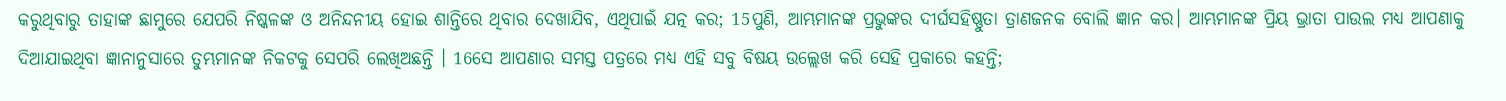କରୁଥିବାରୁ ତାହାଙ୍କ ଛାମୁରେ ଯେପରି ନିଷ୍କଳଙ୍କ ଓ ଅନିନ୍ଦନୀୟ ହୋଇ ଶାନ୍ତିରେ ଥିବାର ଦେଖାଯିବ, ଏଥିପାଇଁ ଯତ୍ନ କର; 15ପୁଣି, ଆମ୍ଭମାନଙ୍କ ପ୍ରଭୁଙ୍କର ଦୀର୍ଘସହିଷ୍ଣୁତା ତ୍ରାଣଜନକ ବୋଲି ଜ୍ଞାନ କର। ଆମ୍ଭମାନଙ୍କ ପ୍ରିୟ ଭ୍ରାତା ପାଉଲ ମଧ୍ୟ ଆପଣାକୁ ଦିଆଯାଇଥିବା ଜ୍ଞାନାନୁସାରେ ତୁମ୍ଭମାନଙ୍କ ନିକଟକୁ ସେପରି ଲେଖିଅଛନ୍ତି । 16ସେ ଆପଣାର ସମସ୍ତ ପତ୍ରରେ ମଧ୍ୟ ଏହି ସବୁ ବିଷୟ ଉଲ୍ଲେଖ କରି ସେହି ପ୍ରକାରେ କହନ୍ତି;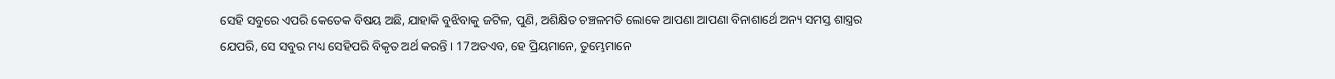ସେହି ସବୁରେ ଏପରି କେତେକ ବିଷୟ ଅଛି, ଯାହାକି ବୁଝିବାକୁ ଜଟିଳ, ପୁଣି, ଅଶିକ୍ଷିତ ଚଞ୍ଚଳମତି ଲୋକେ ଆପଣା ଆପଣା ବିନାଶାର୍ଥେ ଅନ୍ୟ ସମସ୍ତ ଶାସ୍ତ୍ରର ଯେପରି, ସେ ସବୁର ମଧ୍ୟ ସେହିପରି ବିକୃତ ଅର୍ଥ କରନ୍ତି । 17ଅତଏବ, ହେ ପ୍ରିୟମାନେ, ତୁମ୍ଭେମାନେ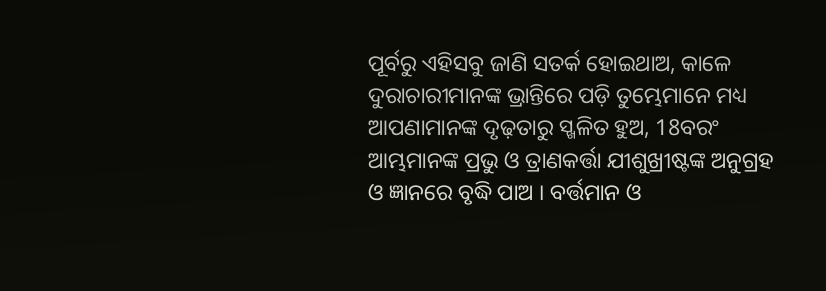ପୂର୍ବରୁ ଏହିସବୁ ଜାଣି ସତର୍କ ହୋଇଥାଅ, କାଳେ ଦୁରାଚାରୀମାନଙ୍କ ଭ୍ରାନ୍ତିରେ ପଡ଼ି ତୁମ୍ଭେମାନେ ମଧ୍ୟ ଆପଣାମାନଙ୍କ ଦୃଢ଼ତାରୁ ସ୍ଖଳିତ ହୁଅ, 18ବରଂ ଆମ୍ଭମାନଙ୍କ ପ୍ରଭୁ ଓ ତ୍ରାଣକର୍ତ୍ତା ଯୀଶୁଖ୍ରୀଷ୍ଟଙ୍କ ଅନୁଗ୍ରହ ଓ ଜ୍ଞାନରେ ବୃଦ୍ଧି ପାଅ । ବର୍ତ୍ତମାନ ଓ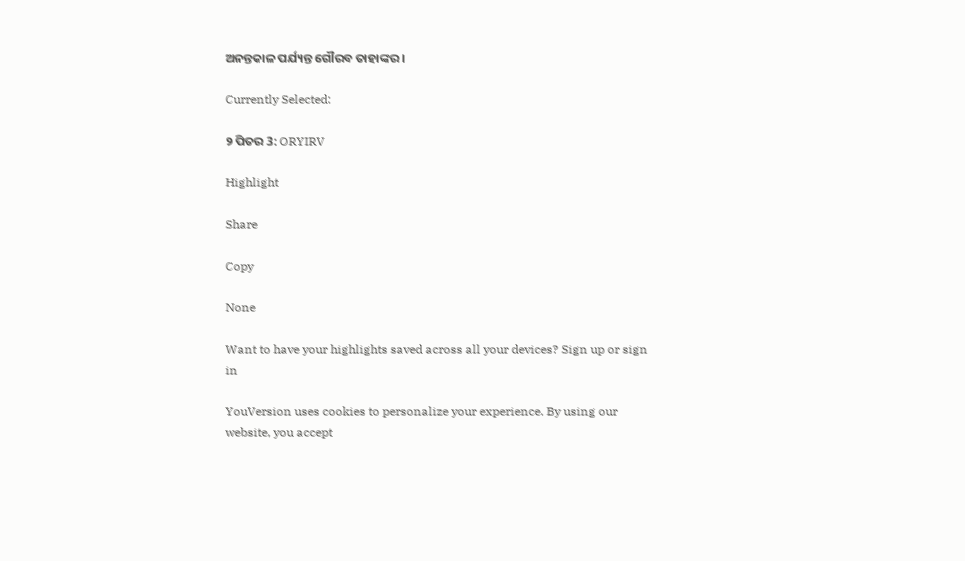ଅନନ୍ତକାଳ ପର୍ଯ୍ୟନ୍ତ ଗୌରବ ତାହାଙ୍କର ।

Currently Selected:

୨ ପିତର 3: ORYIRV

Highlight

Share

Copy

None

Want to have your highlights saved across all your devices? Sign up or sign in

YouVersion uses cookies to personalize your experience. By using our website, you accept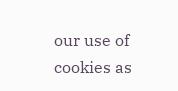our use of cookies as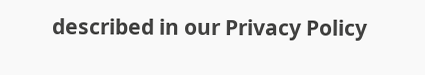described in our Privacy Policy